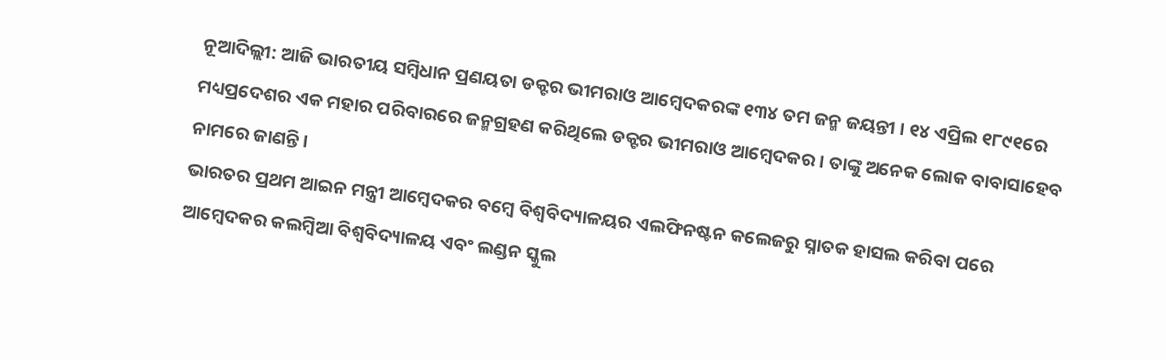ନୂଆଦିଲ୍ଲୀ: ଆଜି ଭାରତୀୟ ସମ୍ବିଧାନ ପ୍ରଣୟତା ଡକ୍ଟର ଭୀମରାଓ ଆମ୍ବେଦକରଙ୍କ ୧୩୪ ତମ ଜନ୍ମ ଜୟନ୍ତୀ । ୧୪ ଏପ୍ରିଲ ୧୮୯୧ରେ ମଧ୍ୟପ୍ରଦେଶର ଏକ ମହାର ପରିବାରରେ ଜନ୍ମଗ୍ରହଣ କରିଥିଲେ ଡକ୍ଟର ଭୀମରାଓ ଆମ୍ବେଦକର । ତାଙ୍କୁ ଅନେକ ଲୋକ ବାବାସାହେବ ନାମରେ ଜାଣନ୍ତି ।
ଭାରତର ପ୍ରଥମ ଆଇନ ମନ୍ତ୍ରୀ ଆମ୍ବେଦକର ବମ୍ବେ ବିଶ୍ୱବିଦ୍ୟାଳୟର ଏଲଫିନଷ୍ଟନ କଲେଜରୁ ସ୍ନାତକ ହାସଲ କରିବା ପରେ ଆମ୍ବେଦକର କଲମ୍ବିଆ ବିଶ୍ୱବିଦ୍ୟାଳୟ ଏବଂ ଲଣ୍ଡନ ସ୍କୁଲ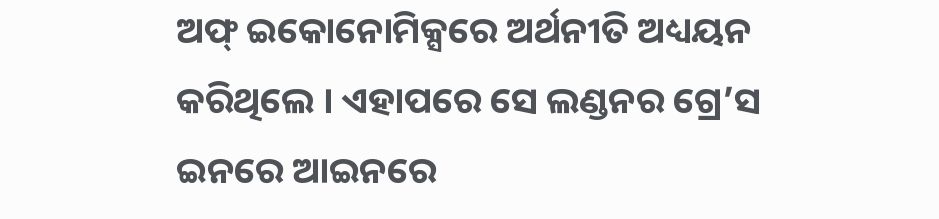ଅଫ୍ ଇକୋନୋମିକ୍ସରେ ଅର୍ଥନୀତି ଅଧ୍ୟୟନ କରିଥିଲେ । ଏହାପରେ ସେ ଲଣ୍ଡନର ଗ୍ରେ’ସ ଇନରେ ଆଇନରେ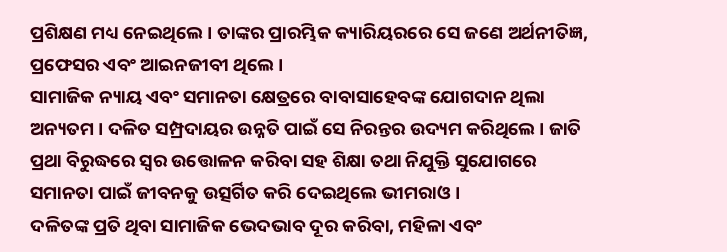ପ୍ରଶିକ୍ଷଣ ମଧ୍ୟ ନେଇଥିଲେ । ତାଙ୍କର ପ୍ରାରମ୍ଭିକ କ୍ୟାରିୟରରେ ସେ ଜଣେ ଅର୍ଥନୀତିଜ୍ଞ, ପ୍ରଫେସର ଏବଂ ଆଇନଜୀବୀ ଥିଲେ ।
ସାମାଜିକ ନ୍ୟାୟ ଏବଂ ସମାନତା କ୍ଷେତ୍ରରେ ବାବାସାହେବଙ୍କ ଯୋଗଦାନ ଥିଲା ଅନ୍ୟତମ । ଦଳିତ ସମ୍ପ୍ରଦାୟର ଉନ୍ନତି ପାଇଁ ସେ ନିରନ୍ତର ଉଦ୍ୟମ କରିଥିଲେ । ଜାତି ପ୍ରଥା ବିରୁଦ୍ଧରେ ସ୍ୱର ଉତ୍ତୋଳନ କରିବା ସହ ଶିକ୍ଷା ତଥା ନିଯୁକ୍ତି ସୁଯୋଗରେ ସମାନତା ପାଇଁ ଜୀବନକୁ ଉତ୍ସର୍ଗିତ କରି ଦେଇଥିଲେ ଭୀମରାଓ ।
ଦଳିତଙ୍କ ପ୍ରତି ଥିବା ସାମାଜିକ ଭେଦଭାବ ଦୂର କରିବା, ମହିଳା ଏବଂ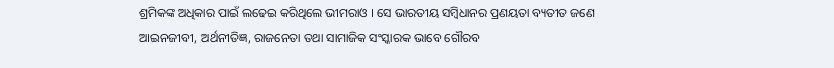ଶ୍ରମିକଙ୍କ ଅଧିକାର ପାଇଁ ଲଢେଇ କରିଥିଲେ ଭୀମରାଓ । ସେ ଭାରତୀୟ ସମ୍ୱିଧାନର ପ୍ରଣୟତା ବ୍ୟତୀତ ଜଣେ ଆଇନଜୀବୀ, ଅର୍ଥନୀତିଜ୍ଞ, ରାଜନେତା ତଥା ସାମାଜିକ ସଂସ୍କାରକ ଭାବେ ଗୌରବ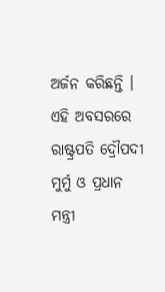ଅର୍ଜନ କରିଛନ୍ତି ।
ଏହି ଅବସରରେ ରାଷ୍ଟ୍ରପତି ଦ୍ରୌପଦୀ ମୁର୍ମୁ ଓ ପ୍ରଧାନ ମନ୍ତ୍ରୀ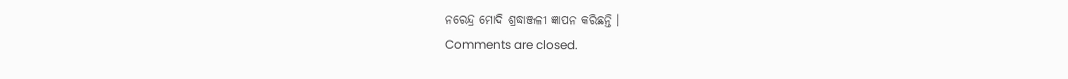ନରେନ୍ଦ୍ର ମୋଦି ଶ୍ରଦ୍ଧାଞ୍ଜଳୀ ଜ୍ଞାପନ କରିଛନ୍ତି ।
Comments are closed.